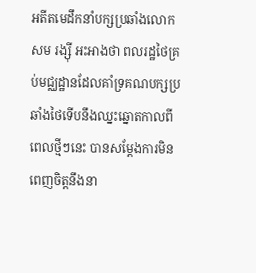អតីតមេដឹកនាំបក្សប្រឆាំងលោក សម រង្ស៊ី អះអាងថា ពលរដ្ឋថៃគ្រប់មជ្ឈដ្ឋានដែលគាំទ្រគណបក្សប្រឆាំងថៃទើបនឹងឈ្នះឆ្នោតកាលពីពេលថ្មីៗនេះ បានសម្ដែងការមិនពេញចិត្តនឹងនា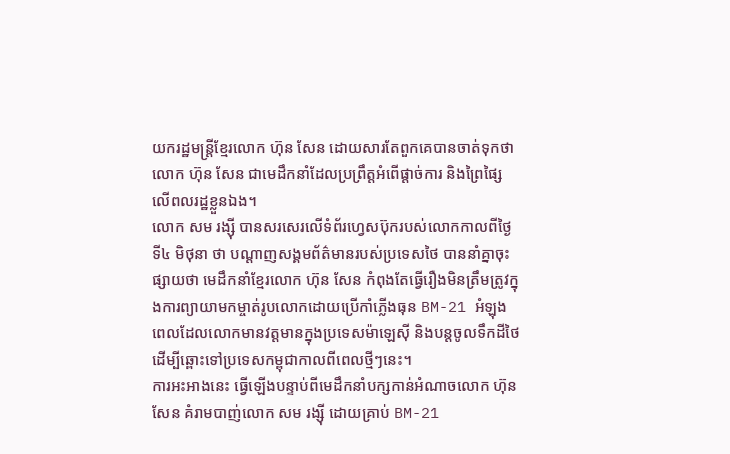យករដ្ឋមន្ត្រីខ្មែរលោក ហ៊ុន សែន ដោយសារតែពួកគេបានចាត់ទុកថាលោក ហ៊ុន សែន ជាមេដឹកនាំដែលប្រព្រឹត្តអំពើផ្ដាច់ការ និងព្រៃផ្សៃលើពលរដ្ឋខ្លួនឯង។
លោក សម រង្ស៊ី បានសរសេរលើទំព័រហ្វេសប៊ុករបស់លោកកាលពីថ្ងៃទី៤ មិថុនា ថា បណ្ដាញសង្គមព័ត៌មានរបស់ប្រទេសថៃ បាននាំគ្នាចុះផ្សាយថា មេដឹកនាំខ្មែរលោក ហ៊ុន សែន កំពុងតែធ្វើរឿងមិនត្រឹមត្រូវក្នុងការព្យាយាមកម្ចាត់រូបលោកដោយប្រើកាំភ្លើងធុន BM-21 អំឡុងពេលដែលលោកមានវត្តមានក្នុងប្រទេសម៉ាឡេស៊ី និងបន្តចូលទឹកដីថៃ ដើម្បីឆ្ពោះទៅប្រទេសកម្ពុជាកាលពីពេលថ្មីៗនេះ។
ការអះអាងនេះ ធ្វើឡើងបន្ទាប់ពីមេដឹកនាំបក្សកាន់អំណាចលោក ហ៊ុន សែន គំរាមបាញ់លោក សម រង្ស៊ី ដោយគ្រាប់ BM-21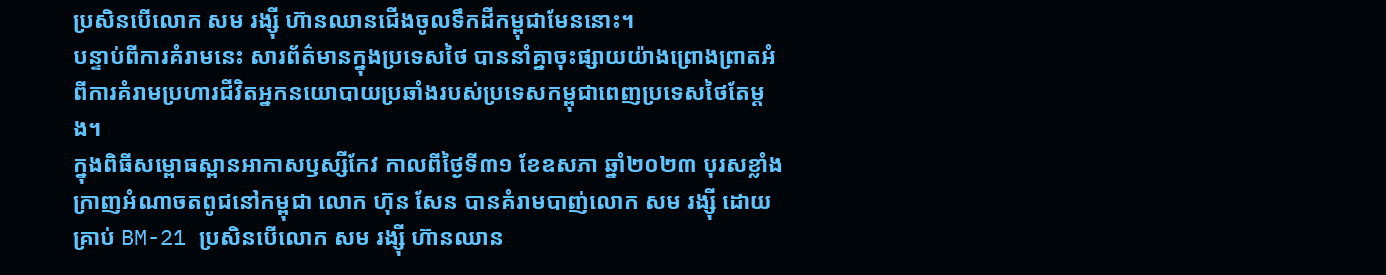ប្រសិនបើលោក សម រង្ស៊ី ហ៊ានឈានជើងចូលទឹកដីកម្ពុជាមែននោះ។
បន្ទាប់ពីការគំរាមនេះ សារព័ត៌មានក្នុងប្រទេសថៃ បាននាំគ្នាចុះផ្សាយយ៉ាងព្រោងព្រាតអំពីការគំរាមប្រហារជីវិតអ្នកនយោបាយប្រឆាំងរបស់ប្រទេសកម្ពុជាពេញប្រទេសថៃតែម្តង។
ក្នុងពិធីសម្ពោធស្ពានអាកាសឫស្សីកែវ កាលពីថ្ងៃទី៣១ ខែឧសភា ឆ្នាំ២០២៣ បុរសខ្លាំងក្រាញអំណាចតពូជនៅកម្ពុជា លោក ហ៊ុន សែន បានគំរាមបាញ់លោក សម រង្ស៊ី ដោយគ្រាប់ BM-21 ប្រសិនបើលោក សម រង្ស៊ី ហ៊ានឈាន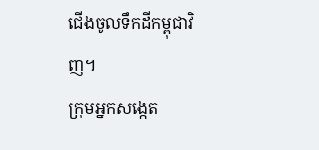ជើងចូលទឹកដីកម្ពុជាវិញ។
ក្រុមអ្នកសង្កេត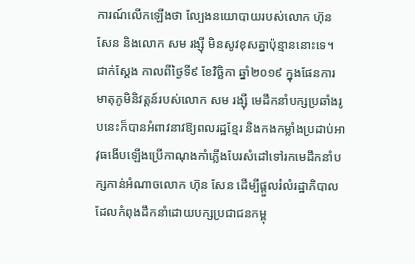ការណ៍លើកឡើងថា ល្បែងនយោបាយរបស់លោក ហ៊ុន សែន និងលោក សម រង្ស៊ី មិនសូវខុសគ្នាប៉ុន្មាននោះទេ។ ជាក់ស្តែង កាលពីថ្ងៃទី៩ ខែវិច្ឆិកា ឆ្នាំ២០១៩ ក្នុងផែនការមាតុភូមិនិវត្តន៍របស់លោក សម រង្ស៊ី មេដឹកនាំបក្សប្រឆាំងរូបនេះក៏បានអំពាវនាវឱ្យពលរដ្ឋខ្មែរ និងកងកម្លាំងប្រដាប់អាវុធងើបឡើងប្រើកាណុងកាំភ្លើងបែរសំដៅទៅរកមេដឹកនាំបក្សកាន់អំណាចលោក ហ៊ុន សែន ដើម្បីផ្តួលរំលំរដ្ឋាភិបាលដែលកំពុងដឹកនាំដោយបក្សប្រជាជនកម្ពុ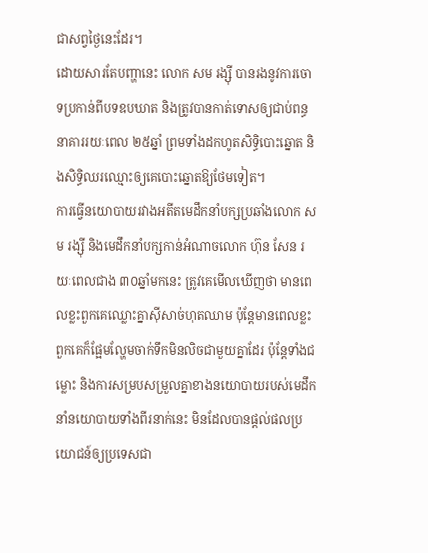ជាសព្វថ្ងៃនេះដែរ។
ដោយសារតែបញ្ហានេះ លោក សម រង្ស៊ី បានរងនូវការចោទប្រកាន់ពីបទឧបឃាត និងត្រូវបានកាត់ទោសឲ្យជាប់ពន្ធនាគាររយៈពេល ២៥ឆ្នាំ ព្រមទាំងដកហូតសិទ្ធិបោះឆ្នោត និងសិទ្ធិឈរឈ្មោះឲ្យគេបោះឆ្នោតឱ្យថែមទៀត។
ការធ្វើនយោបាយរវាងអតីតមេដឹកនាំបក្សប្រឆាំងលោក សម រង្ស៊ី និងមេដឹកនាំបក្សកាន់អំណាចលោក ហ៊ុន សែន រយៈពេលជាង ៣០ឆ្នាំមកនេះ ត្រូវគេមើលឃើញថា មានពេលខ្លះពួកគេឈ្លោះគ្នាស៊ីសាច់ហុតឈាម ប៉ុន្តែមានពេលខ្លះពួកគេក៏ផ្អែមល្ហែមចាក់ទឹកមិនលិចជាមួយគ្នាដែរ ប៉ុន្តែទាំងជម្លោះ និងការសម្របសម្រួលគ្នាខាងនយោបាយរបស់មេដឹកនាំនយោបាយទាំងពីរនាក់នេះ មិនដែលបានផ្តល់ផលប្រយោជន៍ឲ្យប្រទេសជា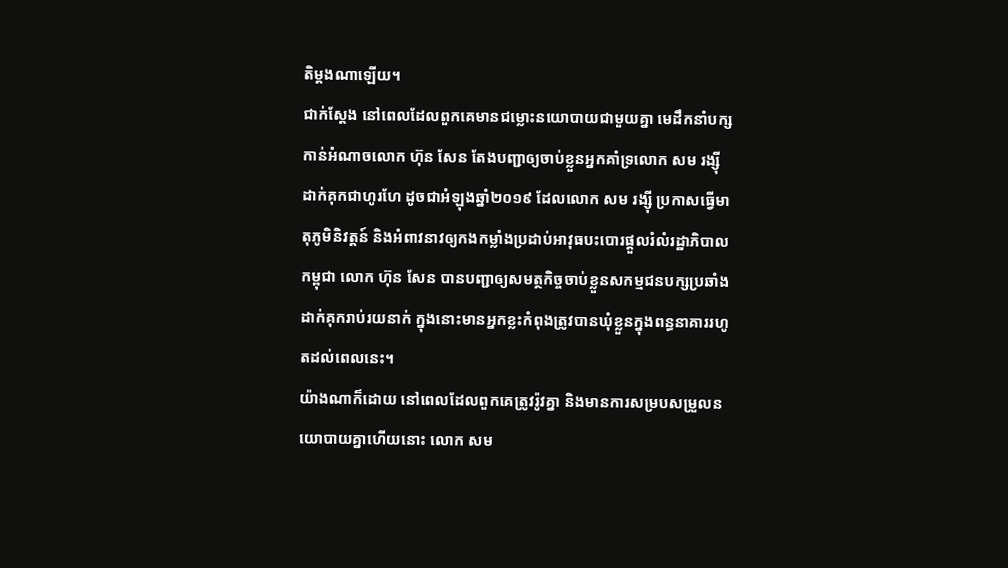តិម្តងណាឡើយ។
ជាក់ស្តែង នៅពេលដែលពួកគេមានជម្លោះនយោបាយជាមួយគ្នា មេដឹកនាំបក្សកាន់អំណាចលោក ហ៊ុន សែន តែងបញ្ជាឲ្យចាប់ខ្លួនអ្នកគាំទ្រលោក សម រង្ស៊ី ដាក់គុកជាហូរហែ ដូចជាអំឡុងឆ្នាំ២០១៩ ដែលលោក សម រង្ស៊ី ប្រកាសធ្វើមាតុភូមិនិវត្តន៍ និងអំពាវនាវឲ្យកងកម្លាំងប្រដាប់អាវុធបះបោរផ្តួលរំលំរដ្ឋាភិបាលកម្ពុជា លោក ហ៊ុន សែន បានបញ្ជាឲ្យសមត្ថកិច្ចចាប់ខ្លួនសកម្មជនបក្សប្រឆាំងដាក់គុករាប់រយនាក់ ក្នុងនោះមានអ្នកខ្លះកំពុងត្រូវបានឃុំខ្លួនក្នុងពន្ធនាគាររហូតដល់ពេលនេះ។
យ៉ាងណាក៏ដោយ នៅពេលដែលពួកគេត្រូវរ៉ូវគ្នា និងមានការសម្របសម្រួលនយោបាយគ្នាហើយនោះ លោក សម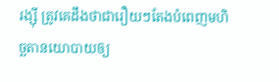រង្ស៊ី ត្រូវគេដឹងថាជារឿយៗតែងបំពេញមហិច្ឆតានយោបាយឲ្យ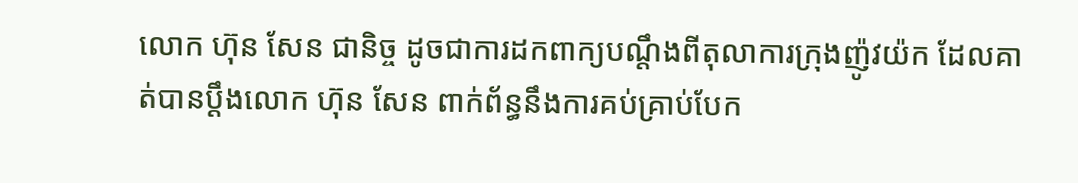លោក ហ៊ុន សែន ជានិច្ច ដូចជាការដកពាក្យបណ្តឹងពីតុលាការក្រុងញ៉ូវយ៉ក ដែលគាត់បានប្តឹងលោក ហ៊ុន សែន ពាក់ព័ន្ធនឹងការគប់គ្រាប់បែក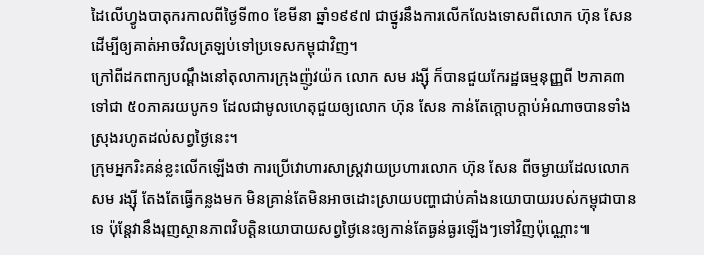ដៃលើហ្វូងបាតុករកាលពីថ្ងៃទី៣០ ខែមីនា ឆ្នាំ១៩៩៧ ជាថ្នូរនឹងការលើកលែងទោសពីលោក ហ៊ុន សែន ដើម្បីឲ្យគាត់អាចវិលត្រឡប់ទៅប្រទេសកម្ពុជាវិញ។
ក្រៅពីដកពាក្យបណ្ដឹងនៅតុលាការក្រុងញ៉ូវយ៉ក លោក សម រង្ស៊ី ក៏បានជួយកែរដ្ឋធម្មនុញ្ញពី ២ភាគ៣ ទៅជា ៥០ភាគរយបូក១ ដែលជាមូលហេតុជួយឲ្យលោក ហ៊ុន សែន កាន់តែក្តោបក្តាប់អំណាចបានទាំងស្រុងរហូតដល់សព្វថ្ងៃនេះ។
ក្រុមអ្នករិះគន់ខ្លះលើកឡើងថា ការប្រើវោហារសាស្ត្រវាយប្រហារលោក ហ៊ុន សែន ពីចម្ងាយដែលលោក សម រង្ស៊ី តែងតែធ្វើកន្លងមក មិនគ្រាន់តែមិនអាចដោះស្រាយបញ្ហាជាប់គាំងនយោបាយរបស់កម្ពុជាបានទេ ប៉ុន្តែវានឹងរុញស្ថានភាពវិបត្តិនយោបាយសព្វថ្ងៃនេះឲ្យកាន់តែធ្ងន់ធ្ងរឡើងៗទៅវិញប៉ុណ្ណោះ៕